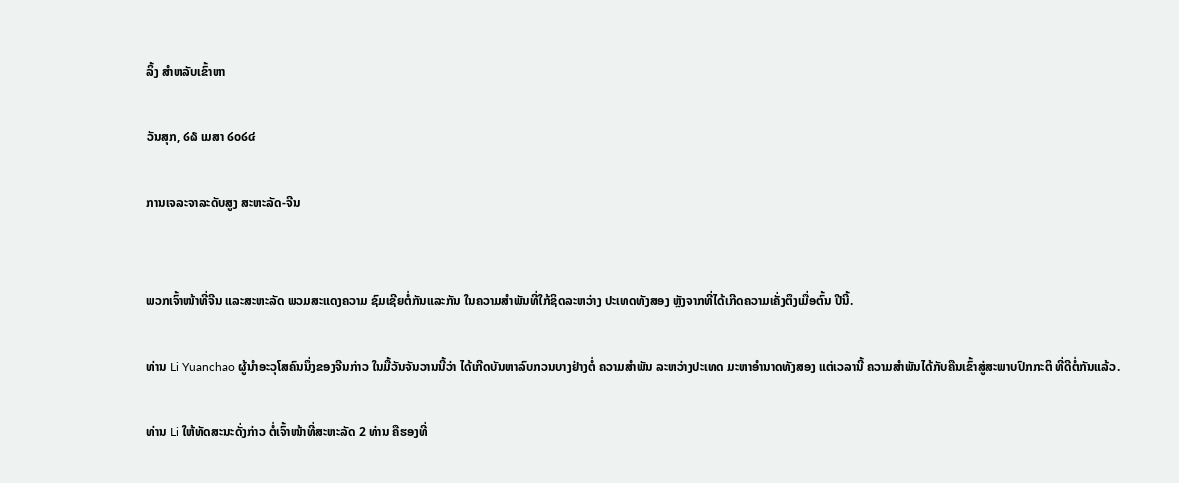ລິ້ງ ສຳຫລັບເຂົ້າຫາ

ວັນສຸກ, ໒໖ ເມສາ ໒໐໒໔

ການເຈລະຈາລະດັບສູງ ສະຫະລັດ-ຈີນ


ພວກເຈົ້າໜ້າທີ່ຈີນ ແລະສະຫະລັດ ພວມສະແດງຄວາມ ຊົມເຊີຍຕໍ່ກັນແລະກັນ ໃນຄວາມສຳພັນທີ່ໃກ້ຊິດລະຫວ່າງ ປະເທດທັງສອງ ຫຼັງຈາກທີ່ໄດ້ເກີດຄວາມເຄັ່ງຕຶງເມື່ອຕົ້ນ ປີນີ້.

ທ່ານ Li Yuanchao ຜູ້ນຳອະວຸໂສຄົນນຶ່ງຂອງຈີນກ່າວ ໃນມື້ວັນຈັນວານນີ້ວ່າ ໄດ້ເກີດບັນຫາລົບກວນບາງຢ່າງຕໍ່ ຄວາມສຳພັນ ລະຫວ່າງປະເທດ ມະຫາອຳນາດທັງສອງ ແຕ່ເວລານີ້ ຄວາມສຳພັນໄດ້ກັບຄືນເຂົ້າສູ່ສະພາບປົກກະຕິ ທີ່ດີຕໍ່ກັນແລ້ວ.

ທ່ານ Li ໃຫ້ທັດສະນະດັ່ງກ່າວ ຕໍ່ເຈົ້າໜ້າທີ່ສະຫະລັດ 2 ທ່ານ ຄືຮອງທີ່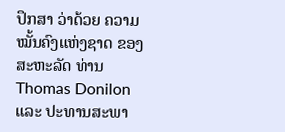ປຶກສາ ວ່າດ້ວຍ ຄວາມໝັ້ນຄົງແຫ່ງຊາດ ຂອງສະຫະລັດ ທ່ານ Thomas Donilon ແລະ ປະທານສະພາ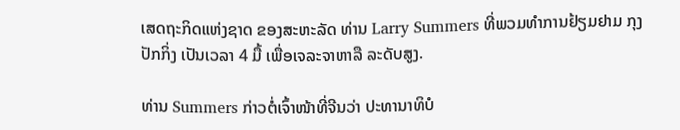ເສດຖະກິດແຫ່ງຊາດ ຂອງສະຫະລັດ ທ່ານ Larry Summers ທີ່ພວມທຳການຢ້ຽມຢາມ ກຸງປັກກິ່ງ ເປັນເວລາ 4 ມື້ ເພື່ອເຈລະຈາຫາລື ລະດັບສູງ.

ທ່ານ Summers ກ່າວຕໍ່ເຈົ້າໜ້າທີ່ຈີນວ່າ ປະທານາທິບໍ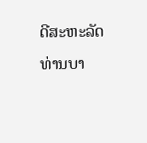ດີສະຫະລັດ ທ່ານບາ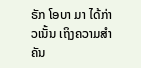ຣັກ ໂອບາ ມາ ໄດ້ກ່າວເນັ້ນ ເຖິງຄວາມສຳຄັນ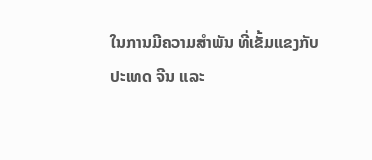ໃນການມີຄວາມສຳພັນ ທີ່ເຂັ້ມແຂງກັບປະເທດ ຈີນ ແລະ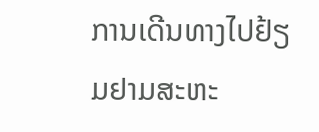ການເດີນທາງໄປຢ້ຽມຢາມສະຫະ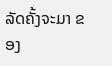ລັດຄັ້ງຈະມາ ຂອງ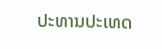ປະທານປະເທດ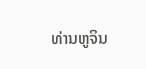ທ່ານຫູຈິນ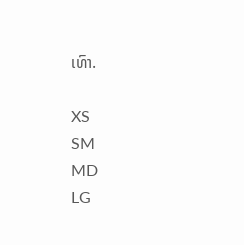ເທົາ.

XS
SM
MD
LG